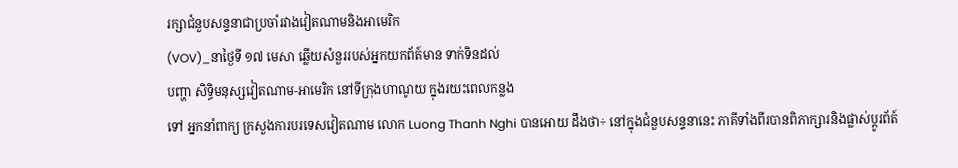រក្សាជំនួបសន្ទនាជាប្រចាំរវាងវៀតណាមនិងអាមេរិក
(VOV)_នាថ្ងៃទី ១៧ មេសា ឆ្លើយសំនួររបស់អ្នកយកព័ត៍មាន ទាក់ទិនដល់
បញ្ហា សិទ្ធិមនុស្សវៀតណាម-អាមេរិក នៅទីក្រុងហាណូយ ក្នុងរយះពេលកន្លង
ទៅ អ្នកនាំពាក្យ ក្រសួងការបរទេសវៀតណាម លោក Luong Thanh Nghi បានអោយ ដឹងថា÷ នៅក្នុងជំនួបសន្ទនានេះ ភាគីទាំងពីរបានពិភាក្សារនិងផ្លាស់ប្តូរព័ត៍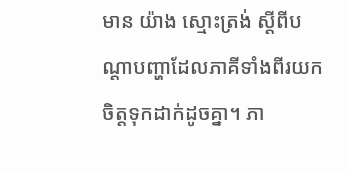មាន យ៉ាង ស្មោះត្រង់ ស្ដីពីបណ្ដាបញ្ហាដែលភាគីទាំងពីរយកចិត្តទុកដាក់ដូចគ្នា។ ភា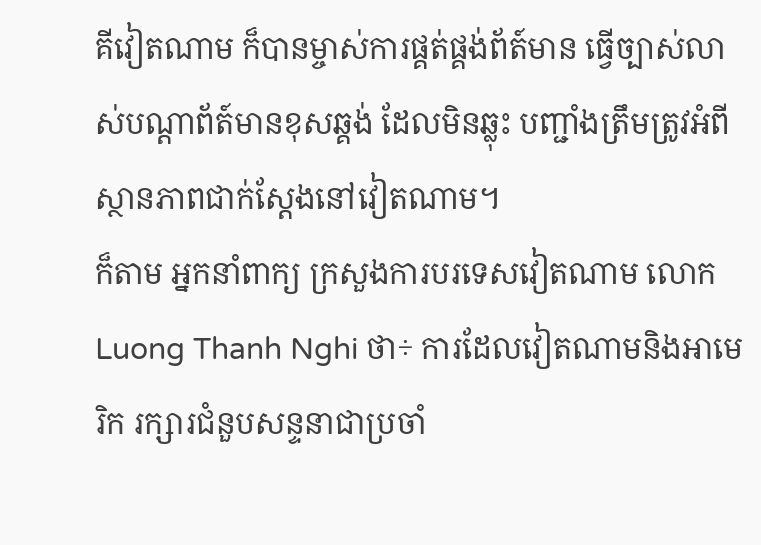គីវៀតណាម ក៏បានម្ចាស់ការផ្គត់ផ្គង់ព័ត៍មាន ធ្វើច្បាស់លាស់បណ្ដាព័ត៍មានខុសឆ្គង់ ដែលមិនឆ្លុះ បញ្ជាំងត្រឹមត្រូវអំពីស្ថានភាពជាក់ស្ដែងនៅវៀតណាម។
ក៏តាម អ្នកនាំពាក្យ ក្រសួងការបរទេសវៀតណាម លោក Luong Thanh Nghi ថា÷ ការដែលវៀតណាមនិងអាមេរិក រក្សារជំនួបសន្ទនាជាប្រចាំ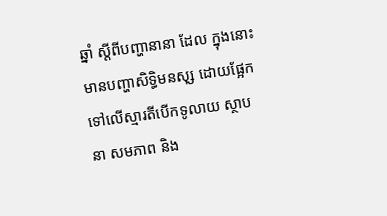ឆ្នាំ ស្ដីពីបញ្ហានានា ដែល ក្នុងនោះ មានបញ្ហាសិទ្ធិមនសុ្ស ដោយផ្អែកទៅលើស្មារតីបើកទូលាយ ស្ថាបនា សមភាព និង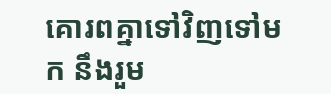គោរពគ្នាទៅវិញទៅមក នឹងរួម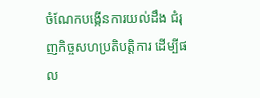ចំណែកបង្កើនការយល់ដឹង ជំរុញកិច្ចសហប្រតិបត្តិការ ដើម្បីផល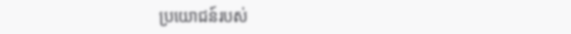ប្រយោជន៍របស់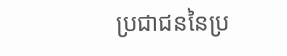ប្រជាជននៃប្រ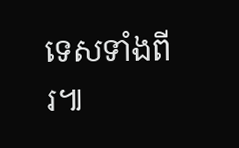ទេសទាំងពីរ៕